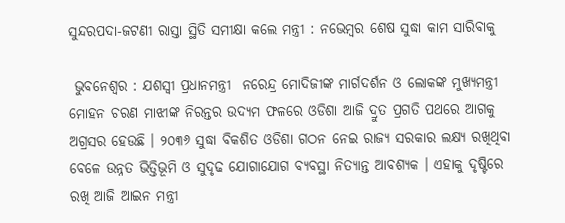ସୁନ୍ଦରପଦା-ଜଟଣୀ ରାସ୍ତା ସ୍ଥିତି ସମୀକ୍ଷା କଲେ ମନ୍ତ୍ରୀ : ନଭେମ୍ବର ଶେଷ ସୁଦ୍ଧା କାମ ସାରିବାକୁ

 ଭୁବନେଶ୍ୱର : ଯଶସ୍ୱୀ ପ୍ରଧାନମନ୍ତ୍ରୀ  ନରେନ୍ଦ୍ର ମୋଦିଜୀଙ୍କ ମାର୍ଗଦର୍ଶନ ଓ ଲୋକଙ୍କ ମୁଖ୍ୟମନ୍ତ୍ରୀ ମୋହନ ଚରଣ ମାଝୀଙ୍କ ନିରନ୍ତର ଉଦ୍ୟମ ଫଳରେ ଓଡିଶା ଆଜି ଦ୍ରୁତ ପ୍ରଗତି ପଥରେ ଆଗକୁ ଅଗ୍ରସର ହେଉଛି । ୨୦୩୬ ସୁଦ୍ଧା ବିକଶିତ ଓଡିଶା ଗଠନ ନେଇ ରାଜ୍ୟ ସରକାର ଲକ୍ଷ୍ୟ ରଖିଥିବା ବେଳେ ଉନ୍ନତ ଭିତ୍ତିଭୂମି ଓ ସୁଦୃଢ ଯୋଗାଯୋଗ ବ୍ୟବସ୍ଥା ନିତ୍ୟାନ୍ତ ଆବଶ୍ୟକ । ଏହାକୁ ଦୃଷ୍ଟିରେ ରଖି ଆଜି ଆଇନ ମନ୍ତ୍ରୀ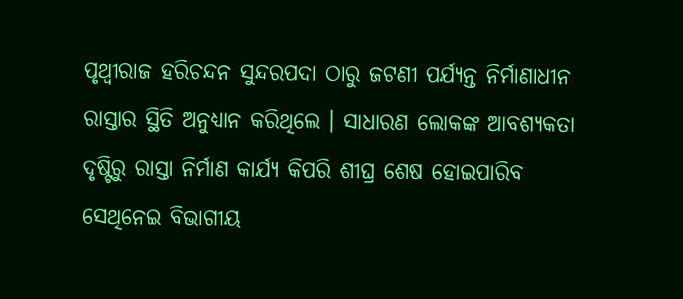ପୃଥ୍ୱୀରାଜ ହରିଚନ୍ଦନ ସୁନ୍ଦରପଦା ଠାରୁ ଜଟଣୀ ପର୍ଯ୍ୟନ୍ତ ନିର୍ମାଣାଧୀନ ରାସ୍ତାର ସ୍ଥିତି ଅନୁଧ୍ୟାନ କରିଥିଲେ । ସାଧାରଣ ଲୋକଙ୍କ ଆବଶ୍ୟକତା ଦୃଷ୍ଟିରୁ ରାସ୍ତା ନିର୍ମାଣ କାର୍ଯ୍ୟ କିପରି ଶୀଘ୍ର ଶେଷ ହୋଇପାରିବ ସେଥିନେଇ ବିଭାଗୀୟ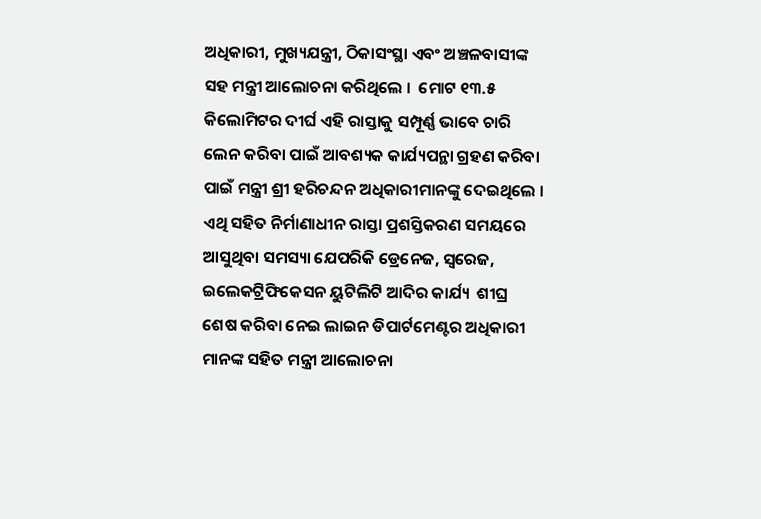ଅଧିକାରୀ, ମୁଖ୍ୟଯନ୍ତ୍ରୀ, ଠିକାସଂସ୍ଥା ଏବଂ ଅଞ୍ଚଳବାସୀଙ୍କ ସହ ମନ୍ତ୍ରୀ ଆଲୋଚନା କରିଥିଲେ ।  ମୋଟ ୧୩.୫  କିଲୋମିଟର ଦୀର୍ଘ ଏହି ରାସ୍ତାକୁ ସମ୍ପୂର୍ଣ୍ଣ ଭାବେ ଚାରି ଲେନ କରିବା ପାଇଁ ଆବଶ୍ୟକ କାର୍ଯ୍ୟପନ୍ଥା ଗ୍ରହଣ କରିବା ପାଇଁ ମନ୍ତ୍ରୀ ଶ୍ରୀ ହରିଚନ୍ଦନ ଅଧିକାରୀମାନଙ୍କୁ ଦେଇଥିଲେ । ଏଥି ସହିତ ନିର୍ମାଣାଧୀନ ରାସ୍ତା ପ୍ରଶସ୍ତିକରଣ ସମୟରେ ଆସୁଥିବା ସମସ୍ୟା ଯେପରିକି ଡ୍ରେନେଜ, ସ୍ୱରେଜ, ଇଲେକଟ୍ରିଫିକେସନ ୟୁଟିଲିଟି ଆଦିର କାର୍ଯ୍ୟ  ଶୀଘ୍ର ଶେଷ କରିବା ନେଇ ଲାଇନ ଡିପାର୍ଟମେଣ୍ଟର ଅଧିକାରୀ ମାନଙ୍କ ସହିତ ମନ୍ତ୍ରୀ ଆଲୋଚନା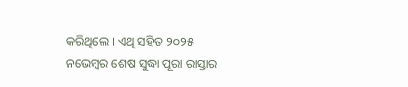କରିଥିଲେ । ଏଥି ସହିତ ୨୦୨୫ ନଭେମ୍ବର ଶେଷ ସୁଦ୍ଧା ପୂରା ରାସ୍ତାର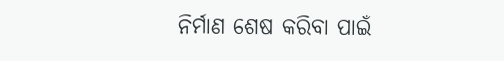ନିର୍ମାଣ ଶେଷ କରିବା ପାଇଁ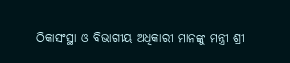ଠିକାସଂସ୍ଥା ଓ ବିଭାଗୀୟ ଅଧିକାରୀ ମାନଙ୍କୁ ମନ୍ତ୍ରୀ ଶ୍ରୀ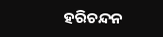ହରିଚନ୍ଦନ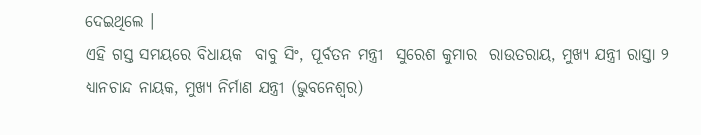ଦେଇଥିଲେ ।
ଏହି ଗସ୍ତ ସମୟରେ ବିଧାୟକ  ବାବୁ ସିଂ, ପୂର୍ବତନ ମନ୍ତ୍ରୀ  ସୁରେଶ କୁମାର  ରାଉତରାୟ, ମୁଖ୍ୟ ଯନ୍ତ୍ରୀ ରାସ୍ତା ୨ ଧ୍ୟାନଚାନ୍ଦ ନାୟକ, ମୁଖ୍ୟ ନିର୍ମାଣ ଯନ୍ତ୍ରୀ (ଭୁବନେଶ୍ୱର)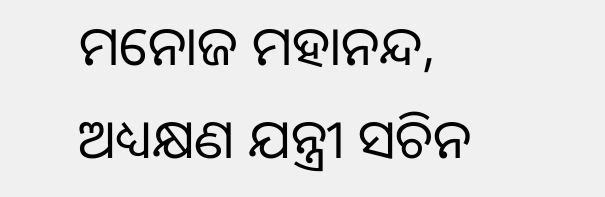ମନୋଜ ମହାନନ୍ଦ, ଅଧ୍ୟକ୍ଷଣ ଯନ୍ତ୍ରୀ ସଚିନ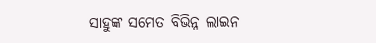ସାହୁଙ୍କ ସମେତ ବିଭିନ୍ନ ଲାଇନ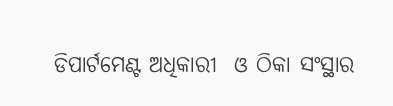ଡିପାର୍ଟମେଣ୍ଟ ଅଧିକାରୀ  ଓ ଠିକା ସଂସ୍ଥାର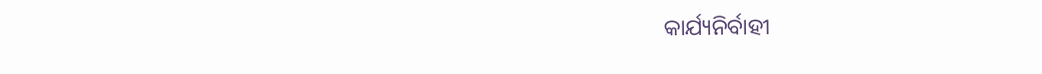କାର୍ଯ୍ୟନିର୍ବାହୀ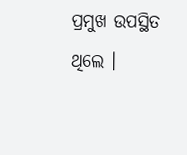ପ୍ରମୁଖ ଉପସ୍ଥିତ ଥିଲେ ।